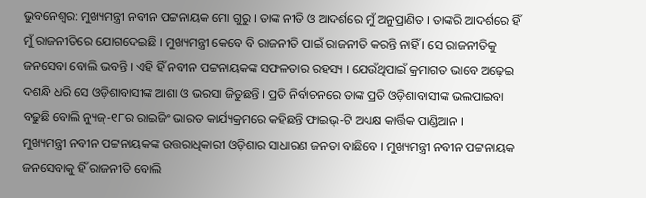ଭୁବନେଶ୍ୱର: ମୁଖ୍ୟମନ୍ତ୍ରୀ ନବୀନ ପଟ୍ଟନାୟକ ମୋ ଗୁରୁ । ତାଙ୍କ ନୀତି ଓ ଆଦର୍ଶରେ ମୁଁ ଅନୁପ୍ରାଣିତ । ତାଙ୍କରି ଆଦର୍ଶରେ ହିଁ ମୁଁ ରାଜନୀତିରେ ଯୋଗଦେଇଛି । ମୁଖ୍ୟମନ୍ତ୍ରୀ କେବେ ବି ରାଜନୀତି ପାଇଁ ରାଜନୀତି କରନ୍ତି ନାହିଁ । ସେ ରାଜନୀତିକୁ ଜନସେବା ବୋଲି ଭବନ୍ତି । ଏହି ହିଁ ନବୀନ ପଟ୍ଟନାୟକଙ୍କ ସଫଳତାର ରହସ୍ୟ । ଯେଉଁଥିପାଇଁ କ୍ରମାଗତ ଭାବେ ଅଢ଼େଇ ଦଶନ୍ଧି ଧରି ସେ ଓଡ଼ିଶାବାସୀଙ୍କ ଆଶା ଓ ଭରସା ଜିତୁଛନ୍ତି । ପ୍ରତି ନିର୍ବାଚନରେ ତାଙ୍କ ପ୍ରତି ଓଡ଼ିଶାବାସୀଙ୍କ ଭଲପାଇବା ବଢୁଛି ବୋଲି ନ୍ୟୁଜ୍-୧୮ର ରାଇଜିଂ ଭାରତ କାର୍ଯ୍ୟକ୍ରମରେ କହିଛନ୍ତି ଫାଇଭ୍-ଟି ଅଧ୍ୟକ୍ଷ କାର୍ତ୍ତିକ ପାଣ୍ଡିଆନ ।
ମୁଖ୍ୟମନ୍ତ୍ରୀ ନବୀନ ପଟ୍ଟନାୟକଙ୍କ ଉତ୍ତରାଧିକାରୀ ଓଡ଼ିଶାର ସାଧାରଣ ଜନତା ବାଛିବେ । ମୁଖ୍ୟମନ୍ତ୍ରୀ ନବୀନ ପଟ୍ଟନାୟକ ଜନସେବାକୁ ହିଁ ରାଜନୀତି ବୋଲି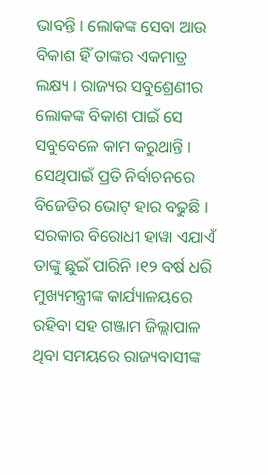ଭାବନ୍ତି । ଲୋକଙ୍କ ସେବା ଆଉ ବିକାଶ ହିଁ ତାଙ୍କର ଏକମାତ୍ର ଲକ୍ଷ୍ୟ । ରାଜ୍ୟର ସବୁଶ୍ରେଣୀର ଲୋକଙ୍କ ବିକାଶ ପାଇଁ ସେ ସବୁବେଳେ କାମ କରୁଥାନ୍ତି । ସେଥିପାଇଁ ପ୍ରତି ନିର୍ବାଚନରେ ବିଜେଡିର ଭୋଟ୍ ହାର ବଢୁଛି । ସରକାର ବିରୋଧୀ ହାୱା ଏଯାଏଁ ତାଙ୍କୁ ଛୁଇଁ ପାରିନି ।୧୨ ବର୍ଷ ଧରି ମୁଖ୍ୟମନ୍ତ୍ରୀଙ୍କ କାର୍ଯ୍ୟାଳୟରେ ରହିବା ସହ ଗଞ୍ଜାମ ଜିଲ୍ଲାପାଳ ଥିବା ସମୟରେ ରାଜ୍ୟବାସୀଙ୍କ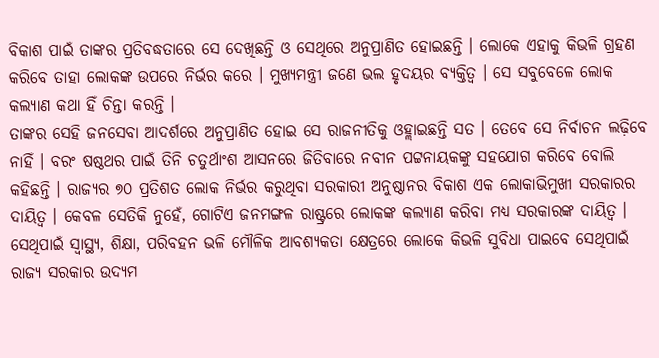ବିକାଶ ପାଇଁ ତାଙ୍କର ପ୍ରତିବଦ୍ଧତାରେ ସେ ଦେଖିଛନ୍ତି ଓ ସେଥିରେ ଅନୁପ୍ରାଣିତ ହୋଇଛନ୍ତି । ଲୋକେ ଏହାକୁ କିଭଳି ଗ୍ରହଣ କରିବେ ତାହା ଲୋକଙ୍କ ଉପରେ ନିର୍ଭର କରେ । ମୁଖ୍ୟମନ୍ତ୍ରୀ ଜଣେ ଭଲ ହୃଦୟର ବ୍ୟକ୍ତିତ୍ୱ । ସେ ସବୁବେଳେ ଲୋକ କଲ୍ୟାଣ କଥା ହିଁ ଚିନ୍ତା କରନ୍ତି ।
ତାଙ୍କର ସେହି ଜନସେବା ଆଦର୍ଶରେ ଅନୁପ୍ରାଣିତ ହୋଇ ସେ ରାଜନୀତିକୁ ଓହ୍ଲାଇଛନ୍ତି ସତ । ତେବେ ସେ ନିର୍ବାଚନ ଲଢ଼ିବେ ନାହିଁ । ବରଂ ଷଷ୍ଠଥର ପାଇଁ ତିନି ଚତୁର୍ଥାଂଶ ଆସନରେ ଜିତିବାରେ ନବୀନ ପଟ୍ଟନାୟକଙ୍କୁ ସହଯୋଗ କରିବେ ବୋଲି କହିଛନ୍ତି । ରାଜ୍ୟର ୭୦ ପ୍ରତିଶତ ଲୋକ ନିର୍ଭର କରୁଥିବା ସରକାରୀ ଅନୁଷ୍ଠାନର ବିକାଶ ଏକ ଲୋକାଭିମୁଖୀ ସରକାରର ଦାୟିତ୍ୱ । କେବଳ ସେତିକି ନୁହେଁ, ଗୋଟିଏ ଜନମଙ୍ଗଳ ରାଷ୍ଟ୍ରରେ ଲୋକଙ୍କ କଲ୍ୟାଣ କରିବା ମଧ୍ୟ ସରକାରଙ୍କ ଦାୟିତ୍ୱ । ସେଥିପାଇଁ ସ୍ୱାସ୍ଥ୍ୟ, ଶିକ୍ଷା, ପରିବହନ ଭଳି ମୌଳିକ ଆବଶ୍ୟକତା କ୍ଷେତ୍ରରେ ଲୋକେ କିଭଳି ସୁବିଧା ପାଇବେ ସେଥିପାଇଁ ରାଜ୍ୟ ସରକାର ଉଦ୍ୟମ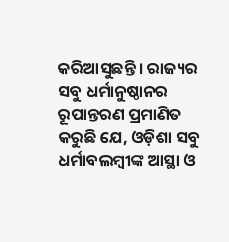କରିଆସୁଛନ୍ତି । ରାଜ୍ୟର ସବୁ ଧର୍ମାନୁଷ୍ଠାନର ରୂପାନ୍ତରଣ ପ୍ରମାଣିତ କରୁଛି ଯେ, ଓଡ଼ିଶା ସବୁ ଧର୍ମାବଲମ୍ବୀଙ୍କ ଆସ୍ଥା ଓ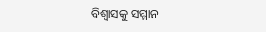ବିଶ୍ୱାସକୁ ସମ୍ମାନ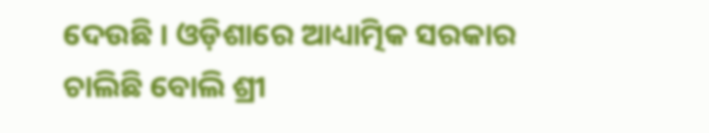ଦେଉଛି । ଓଡ଼ିଶାରେ ଆଧ୍ୟାତ୍ମିକ ସରକାର ଚାଲିଛି ବୋଲି ଶ୍ରୀ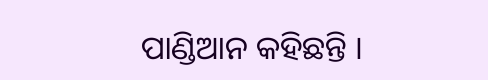ପାଣ୍ଡିଆନ କହିଛନ୍ତି ।